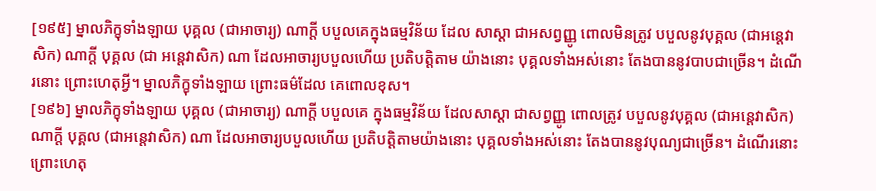[១៩៥] ម្នាលភិក្ខុទាំងឡាយ បុគ្គល (ជាអាចារ្យ) ណាក្តី បបួលគេក្នុងធម្មវិន័យ ដែល សាស្តា ជាអសព្វញ្ញូ ពោលមិនត្រូវ បបួលនូវបុគ្គល (ជាអនេ្តវាសិក) ណាក្តី បុគ្គល (ជា អនេ្តវាសិក) ណា ដែលអាចារ្យបបួលហើយ ប្រតិបត្តិតាម យ៉ាងនោះ បុគ្គលទាំងអស់នោះ តែងបាននូវបាបជាច្រើន។ ដំណើរនោះ ព្រោះហេតុអ្វី។ ម្នាលភិក្ខុទាំងឡាយ ព្រោះធម៌ដែល គេពោលខុស។
[១៩៦] ម្នាលភិក្ខុទាំងឡាយ បុគ្គល (ជាអាចារ្យ) ណាក្តី បបួលគេ ក្នុងធម្មវិន័យ ដែលសាស្តា ជាសព្វញ្ញូ ពោលត្រូវ បបួលនូវបុគ្គល (ជាអនេ្តវាសិក) ណាក្តី បុគ្គល (ជាអនេ្តវាសិក) ណា ដែលអាចារ្យបបួលហើយ ប្រតិបត្តិតាមយ៉ាងនោះ បុគ្គលទាំងអស់នោះ តែងបាននូវបុណ្យជាច្រើន។ ដំណើរនោះ ព្រោះហេតុ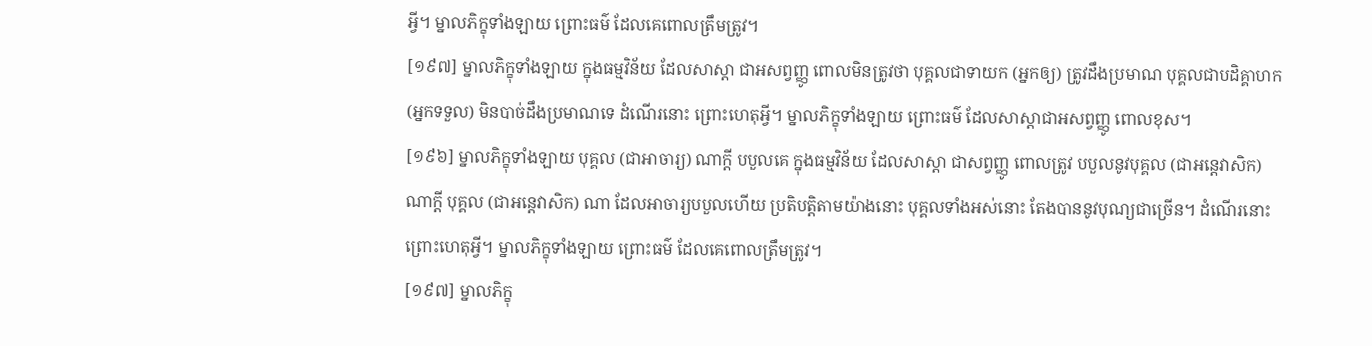អ្វី។ ម្នាលភិក្ខុទាំងឡាយ ព្រោះធម៌ ដែលគេពោលត្រឹមត្រូវ។
[១៩៧] ម្នាលភិក្ខុទាំងឡាយ ក្នុងធម្មវិន័យ ដែលសាស្តា ជាអសព្វញ្ញូ ពោលមិនត្រូវថា បុគ្គលជាទាយក (អ្នកឲ្យ) ត្រូវដឹងប្រមាណ បុគ្គលជាបដិគ្គាហក (អ្នកទទួល) មិនបាច់ដឹងប្រមាណទេ ដំណើរនោះ ព្រោះហេតុអ្វី។ ម្នាលភិក្ខុទាំងឡាយ ព្រោះធម៌ ដែលសាស្តាជាអសព្វញ្ញូ ពោលខុស។
[១៩៦] ម្នាលភិក្ខុទាំងឡាយ បុគ្គល (ជាអាចារ្យ) ណាក្តី បបួលគេ ក្នុងធម្មវិន័យ ដែលសាស្តា ជាសព្វញ្ញូ ពោលត្រូវ បបួលនូវបុគ្គល (ជាអនេ្តវាសិក) ណាក្តី បុគ្គល (ជាអនេ្តវាសិក) ណា ដែលអាចារ្យបបួលហើយ ប្រតិបត្តិតាមយ៉ាងនោះ បុគ្គលទាំងអស់នោះ តែងបាននូវបុណ្យជាច្រើន។ ដំណើរនោះ ព្រោះហេតុអ្វី។ ម្នាលភិក្ខុទាំងឡាយ ព្រោះធម៌ ដែលគេពោលត្រឹមត្រូវ។
[១៩៧] ម្នាលភិក្ខុ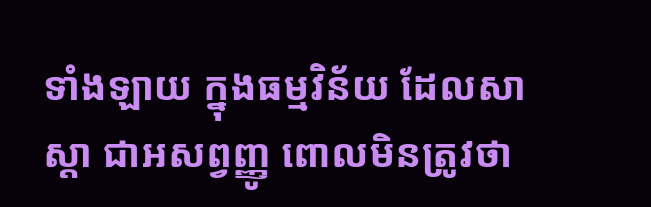ទាំងឡាយ ក្នុងធម្មវិន័យ ដែលសាស្តា ជាអសព្វញ្ញូ ពោលមិនត្រូវថា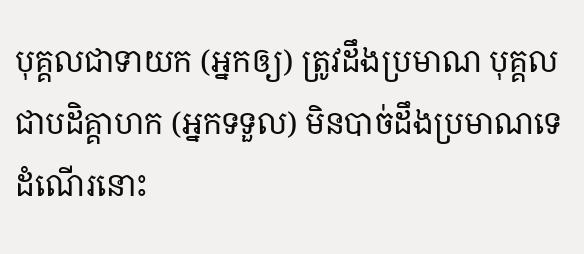បុគ្គលជាទាយក (អ្នកឲ្យ) ត្រូវដឹងប្រមាណ បុគ្គលជាបដិគ្គាហក (អ្នកទទួល) មិនបាច់ដឹងប្រមាណទេ ដំណើរនោះ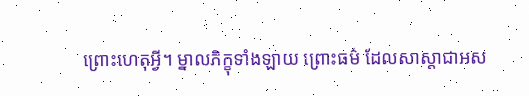ព្រោះហេតុអ្វី។ ម្នាលភិក្ខុទាំងឡាយ ព្រោះធម៌ ដែលសាស្តាជាអស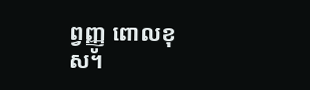ព្វញ្ញូ ពោលខុស។